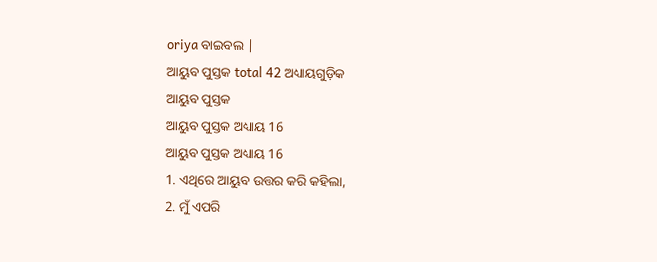oriya ବାଇବଲ |
ଆୟୁବ ପୁସ୍ତକ total 42 ଅଧ୍ୟାୟଗୁଡ଼ିକ
ଆୟୁବ ପୁସ୍ତକ
ଆୟୁବ ପୁସ୍ତକ ଅଧ୍ୟାୟ 16
ଆୟୁବ ପୁସ୍ତକ ଅଧ୍ୟାୟ 16
1. ଏଥିରେ ଆୟୁବ ଉତ୍ତର କରି କହିଲା,
2. ମୁଁ ଏପରି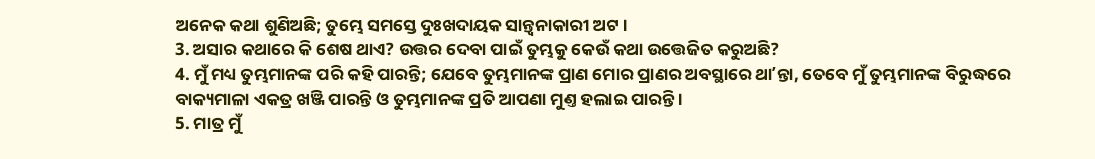ଅନେକ କଥା ଶୁଣିଅଛି; ତୁମ୍ଭେ ସମସ୍ତେ ଦୁଃଖଦାୟକ ସାନ୍ତ୍ଵନାକାରୀ ଅଟ ।
3. ଅସାର କଥାରେ କି ଶେଷ ଥାଏ? ଉତ୍ତର ଦେବା ପାଇଁ ତୁମ୍ଭକୁ କେଉଁ କଥା ଉତ୍ତେଜିତ କରୁଅଛି?
4. ମୁଁ ମଧ୍ୟ ତୁମ୍ଭମାନଙ୍କ ପରି କହି ପାରନ୍ତି; ଯେବେ ତୁମ୍ଭମାନଙ୍କ ପ୍ରାଣ ମୋର ପ୍ରାଣର ଅବସ୍ଥାରେ ଥାʼନ୍ତା, ତେବେ ମୁଁ ତୁମ୍ଭମାନଙ୍କ ବିରୁଦ୍ଧରେ ବାକ୍ୟମାଳା ଏକତ୍ର ଖଞ୍ଜି ପାରନ୍ତି ଓ ତୁମ୍ଭମାନଙ୍କ ପ୍ରତି ଆପଣା ମୁଣ୍ତ ହଲାଇ ପାରନ୍ତି ।
5. ମାତ୍ର ମୁଁ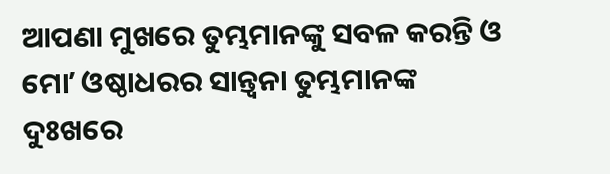ଆପଣା ମୁଖରେ ତୁମ୍ଭମାନଙ୍କୁ ସବଳ କରନ୍ତି ଓ ମୋʼ ଓଷ୍ଠାଧରର ସାନ୍ତ୍ଵନା ତୁମ୍ଭମାନଙ୍କ ଦୁଃଖରେ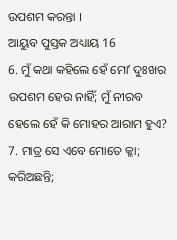ଉପଶମ କରନ୍ତା ।
ଆୟୁବ ପୁସ୍ତକ ଅଧ୍ୟାୟ 16
6. ମୁଁ କଥା କହିଲେ ହେଁ ମୋʼ ଦୁଃଖର ଉପଶମ ହେଉ ନାହିଁ; ମୁଁ ନୀରବ ହେଲେ ହେଁ କି ମୋହର ଆରାମ ହୁଏ?
7. ମାତ୍ର ସେ ଏବେ ମୋତେ କ୍ଳା; କରିଅଛନ୍ତି;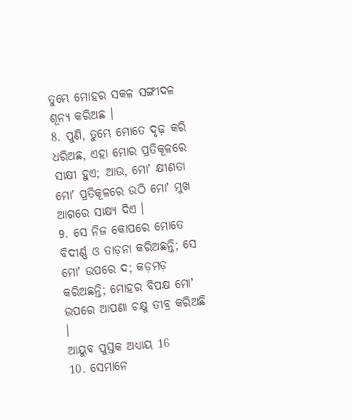ତୁମ୍ଭେ ମୋହର ସକଳ ସଙ୍ଗୀଦଳ ଶୂନ୍ୟ କରିଅଛ ।
8. ପୁଣି, ତୁମ୍ଭେ ମୋତେ ଦୃଢ଼ କରି ଧରିଅଛ, ଏହା ମୋର ପ୍ରତିକୂଳରେ ସାକ୍ଷୀ ହୁଏ; ଆଉ, ମୋʼ କ୍ଷୀଣତା ମୋʼ ପ୍ରତିକୂଳରେ ଉଠି ମୋʼ ମୁଖ ଆଗରେ ସାକ୍ଷ୍ୟ ଦିଏ ।
9. ସେ ନିଜ କୋପରେ ମୋତେ ବିଦୀର୍ଣ୍ଣ ଓ ତାଡ଼ନା କରିଅଛନ୍ତି; ସେ ମୋʼ ଉପରେ ଦ; କଡ଼ମଡ଼ କରିଅଛନ୍ତି; ମୋହର ବିପକ୍ଷ ମୋʼ ଉପରେ ଆପଣା ଚକ୍ଷୁ ତୀବ୍ର କରିଅଛି ।
ଆୟୁବ ପୁସ୍ତକ ଅଧ୍ୟାୟ 16
10. ସେମାନେ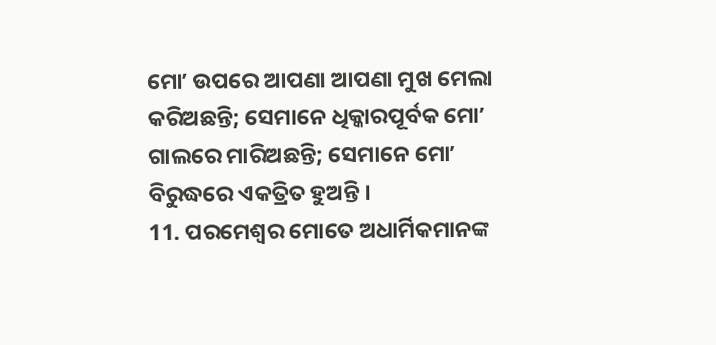ମୋʼ ଉପରେ ଆପଣା ଆପଣା ମୁଖ ମେଲା କରିଅଛନ୍ତି; ସେମାନେ ଧିକ୍କାରପୂର୍ବକ ମୋʼ ଗାଲରେ ମାରିଅଛନ୍ତି; ସେମାନେ ମୋʼ ବିରୁଦ୍ଧରେ ଏକତ୍ରିତ ହୁଅନ୍ତି ।
11. ପରମେଶ୍ଵର ମୋତେ ଅଧାର୍ମିକମାନଙ୍କ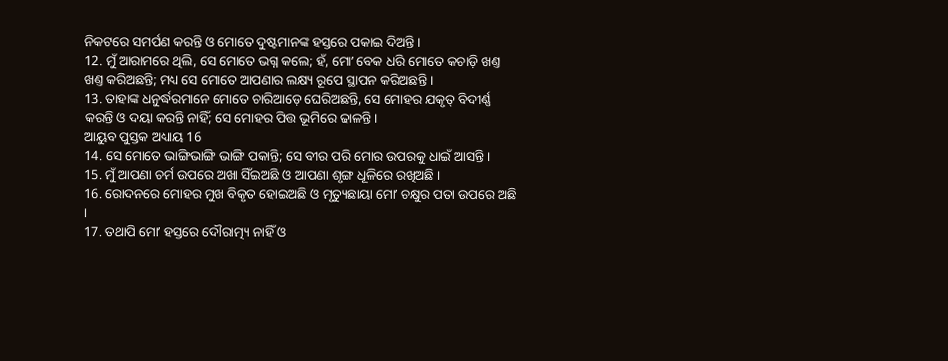ନିକଟରେ ସମର୍ପଣ କରନ୍ତି ଓ ମୋତେ ଦୁଷ୍ଟମାନଙ୍କ ହସ୍ତରେ ପକାଇ ଦିଅନ୍ତି ।
12. ମୁଁ ଆରାମରେ ଥିଲି, ସେ ମୋତେ ଭଗ୍ନ କଲେ; ହଁ, ମୋʼ ବେକ ଧରି ମୋତେ କଚାଡ଼ି ଖଣ୍ତ ଖଣ୍ତ କରିଅଛନ୍ତି; ମଧ୍ୟ ସେ ମୋତେ ଆପଣାର ଲକ୍ଷ୍ୟ ରୂପେ ସ୍ଥାପନ କରିଅଛନ୍ତି ।
13. ତାହାଙ୍କ ଧନୁର୍ଦ୍ଧରମାନେ ମୋତେ ଚାରିଆଡ଼େ ଘେରିଅଛନ୍ତି, ସେ ମୋହର ଯକୃତ୍ ବିଦୀର୍ଣ୍ଣ କରନ୍ତି ଓ ଦୟା କରନ୍ତି ନାହିଁ; ସେ ମୋହର ପିତ୍ତ ଭୂମିରେ ଢାଳନ୍ତି ।
ଆୟୁବ ପୁସ୍ତକ ଅଧ୍ୟାୟ 16
14. ସେ ମୋତେ ଭାଙ୍ଗିଭାଙ୍ଗି ଭାଙ୍ଗି ପକାନ୍ତି; ସେ ବୀର ପରି ମୋର ଉପରକୁ ଧାଇଁ ଆସନ୍ତି ।
15. ମୁଁ ଆପଣା ଚର୍ମ ଉପରେ ଅଖା ସିଁଇଅଛି ଓ ଆପଣା ଶୃଙ୍ଗ ଧୂଳିରେ ରଖିଅଛି ।
16. ରୋଦନରେ ମୋହର ମୁଖ ବିକୃତ ହୋଇଅଛି ଓ ମୃତ୍ୟୁଛାୟା ମୋʼ ଚକ୍ଷୁର ପତା ଉପରେ ଅଛି ।
17. ତଥାପି ମୋʼ ହସ୍ତରେ ଦୌରାତ୍ମ୍ୟ ନାହିଁ ଓ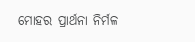ମୋହର ପ୍ରାର୍ଥନା ନିର୍ମଳ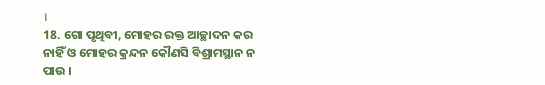।
18. ଗୋ ପୃଥିବୀ, ମୋହର ରକ୍ତ ଆଚ୍ଛାଦନ କର ନାହିଁ ଓ ମୋହର କ୍ରନ୍ଦନ କୌଣସି ବିଶ୍ରାମସ୍ଥାନ ନ ପାଉ ।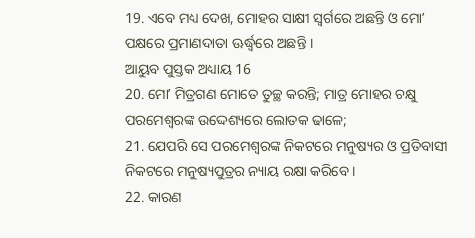19. ଏବେ ମଧ୍ୟ ଦେଖ, ମୋହର ସାକ୍ଷୀ ସ୍ଵର୍ଗରେ ଅଛନ୍ତି ଓ ମୋʼ ପକ୍ଷରେ ପ୍ରମାଣଦାତା ଊର୍ଦ୍ଧ୍ଵରେ ଅଛନ୍ତି ।
ଆୟୁବ ପୁସ୍ତକ ଅଧ୍ୟାୟ 16
20. ମୋʼ ମିତ୍ରଗଣ ମୋତେ ତୁଚ୍ଛ କରନ୍ତି; ମାତ୍ର ମୋହର ଚକ୍ଷୁ ପରମେଶ୍ଵରଙ୍କ ଉଦ୍ଦେଶ୍ୟରେ ଲୋତକ ଢାଳେ;
21. ଯେପରି ସେ ପରମେଶ୍ଵରଙ୍କ ନିକଟରେ ମନୁଷ୍ୟର ଓ ପ୍ରତିବାସୀ ନିକଟରେ ମନୁଷ୍ୟପୁତ୍ରର ନ୍ୟାୟ ରକ୍ଷା କରିବେ ।
22. କାରଣ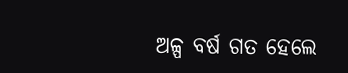ଅଳ୍ପ ବର୍ଷ ଗତ ହେଲେ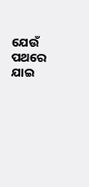ଯେଉଁ ପଥରେ ଯାଇ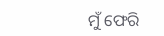ମୁଁ ଫେରି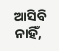ଆସିବି ନାହିଁ,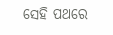ସେହି ପଥରେ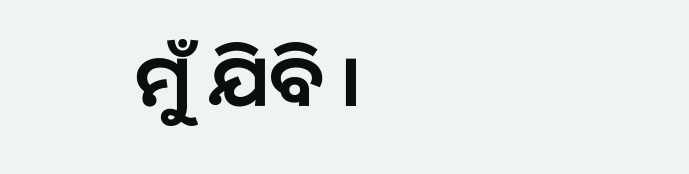ମୁଁ ଯିବି ।